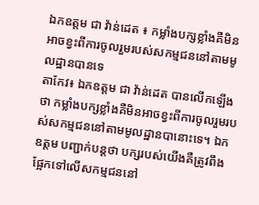ឯកឧត្តម ជា វ៉ាន់ដេត ៖ កម្លាំងបក្សខ្លាំងគឺមិនអាចខ្វះពីការចូលរួមរបស់សកម្មជននៅតាមមូលដ្ឋានបានទេ
តាកែវ៖ ឯកឧត្តម ជា វ៉ាន់ដេត បានលើកឡើងថា កម្លាំងបក្សខ្លាំងគឺមិនអាចខ្វះពីការចូលរួមរបស់សកម្មជននៅតាមមូលដ្ឋានបានោះទេ។ ឯកឧត្តម បញ្ជាក់បន្តថា បក្សរបស់យើងគឺត្រូវពឹងផ្អែកទៅលើសកម្មជននៅ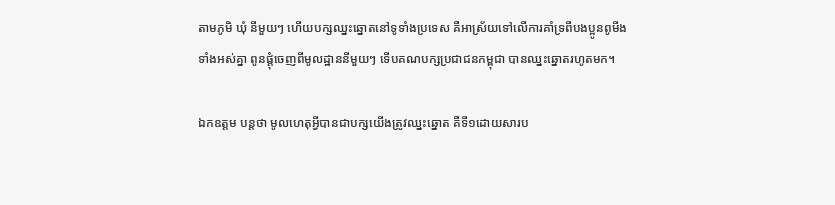តាមភូមិ ឃុំ នីមួយៗ ហើយបក្សឈ្នះឆ្នោតនៅទូទាំងប្រទេស គឺអាស្រ័យទៅលើការគាំទ្រពីបងប្អូនពូមីងទាំងអស់គ្នា ពូនផ្តុំចេញពីមូលដ្ឋាននីមួយៗ ទើបគណបក្សប្រជាជនកម្ពុជា បានឈ្នះឆ្នោតរហូតមក។

ឯកឧត្តម បន្តថា មូលហេតុអ្វីបានជាបក្សយើងត្រូវឈ្នះឆ្នោត គឺទី១ដោយសារប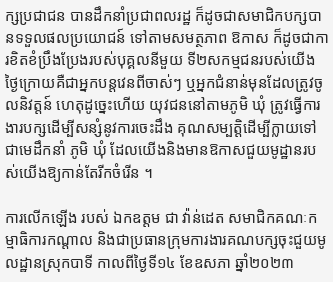ក្សប្រជាជន បានដឹកនាំប្រជាពលរដ្ឋ ក៏ដូចជាសមាជិកបក្សបានទទួលផលប្រយោជន៍ ទៅតាមសមត្ថភាព ឱកាស ក៏ដូចជាការខិតខំប្រឹងប្រែងរបស់បុគ្គលនីមួយ ទី២សកម្មជនរបស់យើងថ្ងៃក្រោយគឺជាអ្នកបន្តវេនពីចាស់ៗ ឬអ្នកជំនាន់មុនដែលត្រូវចូលនិវត្តន៍ ហេតុដូច្នេះហើយ យុវជននៅតាមភូមិ ឃុំ ត្រូវធ្វើការងារបក្សដើម្បីសន្សំនូវការចេះដឹង គុណសម្បត្តិដើម្បីក្លាយទៅជាមេដឹកនាំ ភូមិ ឃុំ ដែលយើងនិងមានឱកាសជួយមូដ្ឋានរបស់យើងឱ្យកាន់តែរីកចំរើន ។

ការលើកឡើង របស់ ឯកឧត្តម ជា វ៉ាន់ដេត សមាជិកគណៈកម្មាធិការកណ្តាល និងជាប្រធានក្រុមការងារគណបក្សចុះជួយមូលដ្ឋានស្រុកបាទី កាលពីថ្ងៃទី១៤ ខែឧសភា ឆ្នាំ២០២៣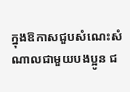ក្នុងឱកាសជួបសំណេះសំណាលជាមួយបងប្អូន ជ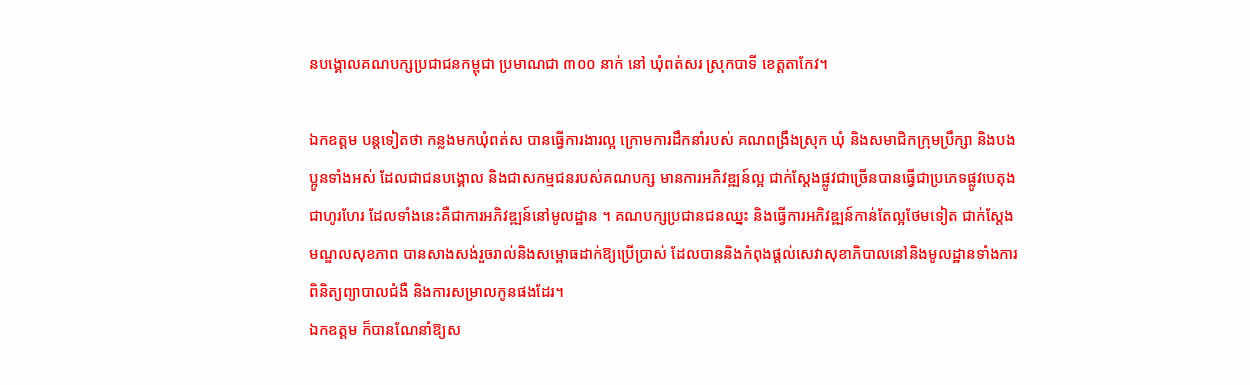នបង្គោលគណបក្សប្រជាជនកម្ពុជា ប្រមាណជា ៣០០ នាក់ នៅ ឃុំពត់សរ ស្រុកបាទី ខេត្តតាកែវ។

ឯកឧត្តម បន្តទៀតថា កន្លងមកឃុំពត់ស បានធ្វើការងារល្អ ក្រោមការដឹកនាំរបស់ គណពង្រឹងស្រុក ឃុំ និងសមាជិកក្រុមប្រឹក្សា និងបងប្អូនទាំងអស់ ដែលជាជនបង្គោល និងជាសកម្មជនរបស់គណបក្ស មានការអភិវឌ្ឍន៍ល្អ ជាក់ស្តែងផ្លូវជាច្រើនបានធ្វើជាប្រភេទផ្លូវបេតុងជាហូរហែរ ដែលទាំងនេះគឺជាការអភិវឌ្ឍន៍នៅមូលដ្ឋាន ។ គណបក្សប្រជានជនឈ្នះ និងធ្វើការអភិវឌ្ឍន៍កាន់តែល្អថែមទៀត ជាក់ស្តែងមណ្ឌលសុខភាព បានសាងសង់រួចរាល់និងសម្ពោធដាក់ឱ្យប្រើប្រាស់ ដែលបាននិងកំពុងផ្តល់សេវាសុខាភិបាលនៅនិងមូលដ្ឋានទាំងការពិនិត្យព្យាបាលជំងឺ និងការសម្រាលកូនផងដែរ។
ឯកឧត្តម ក៏បានណែនាំឱ្យស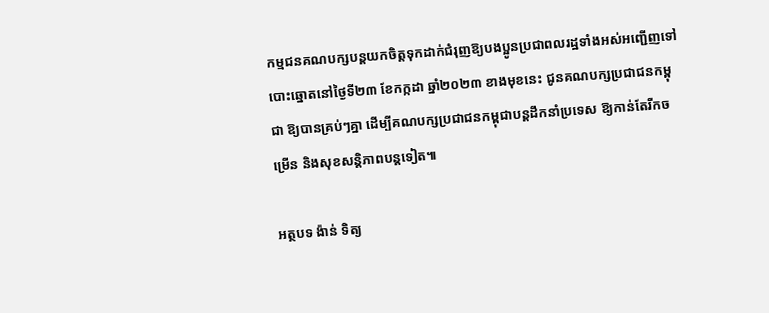កម្មជនគណបក្សបន្តយកចិត្តទុកដាក់ជំរុញឱ្យបងប្អូនប្រជាពលរដ្ឋទាំងអស់អញ្ជើញទៅបោះឆ្នោតនៅថ្ងៃទី២៣ ខែកក្កដា ឆ្នាំ២០២៣ ខាងមុខនេះ ជូនគណបក្សប្រជាជនកម្ពុជា ឱ្យបានគ្រប់ៗគ្នា ដើម្បីគណបក្សប្រជាជនកម្ពុជាបន្តដឹកនាំប្រទេស ឱ្យកាន់តែរីកចម្រើន និងសុខសន្តិភាពបន្តទៀត៕

អត្ថបទ ង៉ាន់ ទិត្យ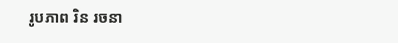រូបភាព រិន រចនា